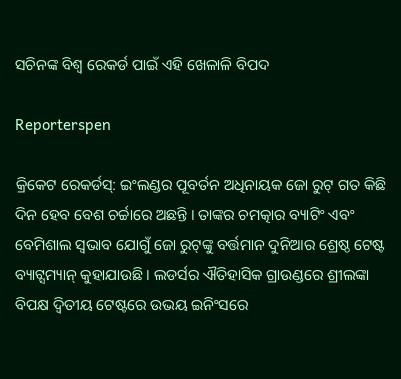ସଚିନଙ୍କ ବିଶ୍ୱ ରେକର୍ଡ ପାଇଁ ଏହି ଖେଳାଳି ବିପଦ

Reporterspen

କ୍ରିକେଟ ରେକର୍ଡସ୍‌: ଇଂଲଣ୍ଡର ପୂବର୍ତନ ଅଧିନାୟକ ଜୋ ରୁଟ୍ ଗତ କିଛି ଦିନ ହେବ ବେଶ ଚର୍ଚ୍ଚାରେ ଅଛନ୍ତି । ତାଙ୍କର ଚମତ୍କାର ବ୍ୟାଟିଂ ଏବଂ ବେମିଶାଲ ସ୍ୱଭାବ ଯୋଗୁଁ ଜୋ ରୁଟ୍‌ଙ୍କୁ ବର୍ତ୍ତମାନ ଦୁନିଆର ଶ୍ରେଷ୍ଠ ଟେଷ୍ଟ ବ୍ୟାଟ୍ସମ୍ୟାନ୍ କୁହାଯାଉଛି । ଲଡର୍ସର ଐତିହାସିକ ଗ୍ରାଉଣ୍ଡରେ ଶ୍ରୀଲଙ୍କା ବିପକ୍ଷ ଦ୍ୱିତୀୟ ଟେଷ୍ଟରେ ଉଭୟ ଇନିଂସରେ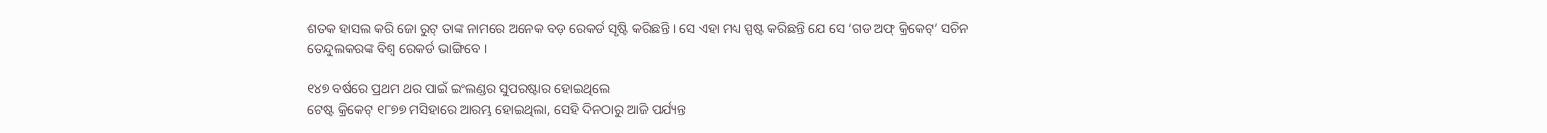ଶତକ ହାସଲ କରି ଜୋ ରୁଟ୍ ତାଙ୍କ ନାମରେ ଅନେକ ବଡ଼ ରେକର୍ଡ ସୃଷ୍ଟି କରିଛନ୍ତି । ସେ ଏହା ମଧ୍ୟ ସ୍ପଷ୍ଟ କରିଛନ୍ତି ଯେ ସେ ‘ଗଡ ଅଫ୍ କ୍ରିକେଟ୍‌’ ସଚିନ ତେନ୍ଦୁଲକରଙ୍କ ବିଶ୍ୱ ରେକର୍ଡ ଭାଙ୍ଗିବେ ।

୧୪୭ ବର୍ଷରେ ପ୍ରଥମ ଥର ପାଇଁ ଇଂଲଣ୍ଡର ସୁପରଷ୍ଟାର ହୋଇଥିଲେ
ଟେଷ୍ଟ କ୍ରିକେଟ୍ ୧୮୭୭ ମସିହାରେ ଆରମ୍ଭ ହୋଇଥିଲା, ସେହି ଦିନଠାରୁ ଆଜି ପର୍ଯ୍ୟନ୍ତ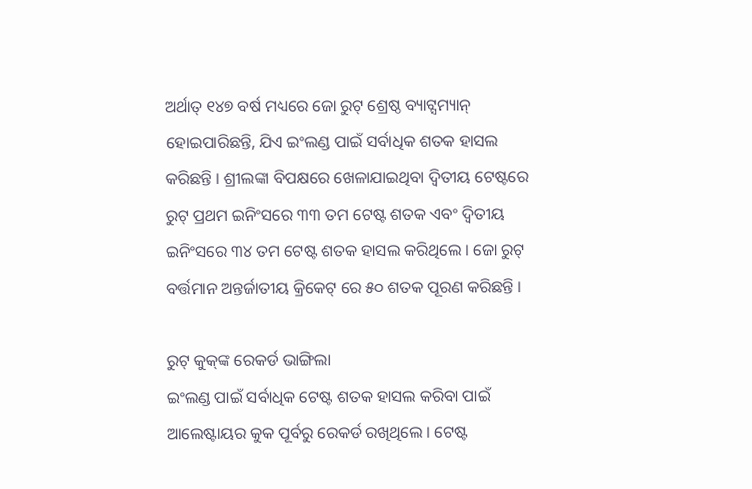ଅର୍ଥାତ୍ ୧୪୭ ବର୍ଷ ମଧ୍ୟରେ ଜୋ ରୁଟ୍ ଶ୍ରେଷ୍ଠ ବ୍ୟାଟ୍ସମ୍ୟାନ୍ ହୋଇପାରିଛନ୍ତି, ଯିଏ ଇଂଲଣ୍ଡ ପାଇଁ ସର୍ବାଧିକ ଶତକ ହାସଲ କରିଛନ୍ତି । ଶ୍ରୀଲଙ୍କା ବିପକ୍ଷରେ ଖେଳାଯାଇଥିବା ଦ୍ୱିତୀୟ ଟେଷ୍ଟରେ ରୁଟ୍ ପ୍ରଥମ ଇନିଂସରେ ୩୩ ତମ ଟେଷ୍ଟ ଶତକ ଏବଂ ଦ୍ୱିତୀୟ ଇନିଂସରେ ୩୪ ତମ ଟେଷ୍ଟ ଶତକ ହାସଲ କରିଥିଲେ । ଜୋ ରୁଟ୍ ବର୍ତ୍ତମାନ ଅନ୍ତର୍ଜାତୀୟ କ୍ରିକେଟ୍ ରେ ୫୦ ଶତକ ପୂରଣ କରିଛନ୍ତି ।

ରୁଟ୍ କୁକ୍‌ଙ୍କ ରେକର୍ଡ ଭାଙ୍ଗିଲା
ଇଂଲଣ୍ଡ ପାଇଁ ସର୍ବାଧିକ ଟେଷ୍ଟ ଶତକ ହାସଲ କରିବା ପାଇଁ ଆଲେଷ୍ଟାୟର କୁକ ପୂର୍ବରୁ ରେକର୍ଡ ରଖିଥିଲେ । ଟେଷ୍ଟ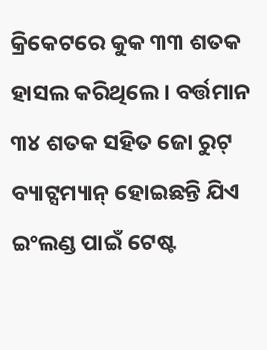କ୍ରିକେଟରେ କୁକ ୩୩ ଶତକ ହାସଲ କରିଥିଲେ । ବର୍ତ୍ତମାନ ୩୪ ଶତକ ସହିତ ଜୋ ରୁଟ୍ ବ୍ୟାଟ୍ସମ୍ୟାନ୍ ହୋଇଛନ୍ତି ଯିଏ ଇଂଲଣ୍ଡ ପାଇଁ ଟେଷ୍ଟ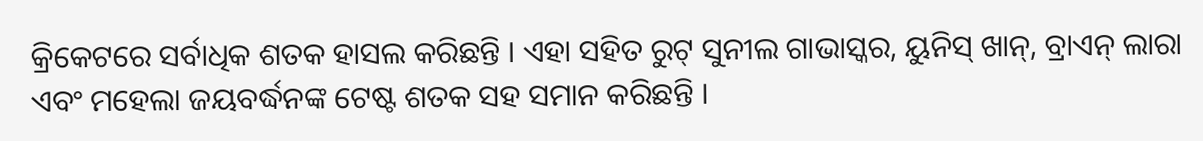କ୍ରିକେଟରେ ସର୍ବାଧିକ ଶତକ ହାସଲ କରିଛନ୍ତି । ଏହା ସହିତ ରୁଟ୍ ସୁନୀଲ ଗାଭାସ୍କର, ୟୁନିସ୍ ଖାନ୍‌, ବ୍ରାଏନ୍ ଲାରା ଏବଂ ମହେଲା ଜୟବର୍ଦ୍ଧନଙ୍କ ଟେଷ୍ଟ ଶତକ ସହ ସମାନ କରିଛନ୍ତି ।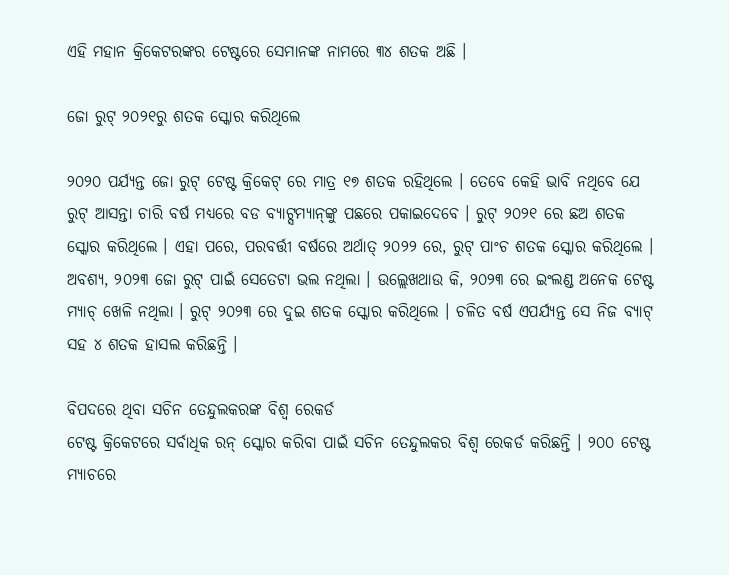ଏହି ମହାନ କ୍ରିକେଟରଙ୍କର ଟେଷ୍ଟରେ ସେମାନଙ୍କ ନାମରେ ୩୪ ଶତକ ଅଛି ।

ଜୋ ରୁଟ୍ ୨୦୨୧ରୁ ଶତକ ସ୍କୋର କରିଥିଲେ

୨୦୨୦ ପର୍ଯ୍ୟନ୍ତ ଜୋ ରୁଟ୍ ଟେଷ୍ଟ କ୍ରିକେଟ୍ ରେ ମାତ୍ର ୧୭ ଶତକ ରହିଥିଲେ । ତେବେ କେହି ଭାବି ନଥିବେ ଯେ ରୁଟ୍ ଆସନ୍ତା ଚାରି ବର୍ଷ ମଧ୍ୟରେ ବଡ ବ୍ୟାଟ୍ସମ୍ୟାନ୍‌ଙ୍କୁ ପଛରେ ପକାଇଦେବେ । ରୁଟ୍ ୨୦୨୧ ରେ ଛଅ ଶତକ ସ୍କୋର କରିଥିଲେ । ଏହା ପରେ, ପରବର୍ତ୍ତୀ ବର୍ଷରେ ଅର୍ଥାତ୍ ୨୦୨୨ ରେ, ରୁଟ୍ ପାଂଚ ଶତକ ସ୍କୋର କରିଥିଲେ । ଅବଶ୍ୟ, ୨୦୨୩ ଜୋ ରୁଟ୍ ପାଇଁ ସେତେଟା ଭଲ ନଥିଲା । ଉଲ୍ଲେଖଥାଉ କି, ୨୦୨୩ ରେ ଇଂଲଣ୍ଡ ଅନେକ ଟେଷ୍ଟ ମ୍ୟାଚ୍ ଖେଳି ନଥିଲା । ରୁଟ୍ ୨୦୨୩ ରେ ଦୁଇ ଶତକ ସ୍କୋର କରିଥିଲେ । ଚଳିତ ବର୍ଷ ଏପର୍ଯ୍ୟନ୍ତ ସେ ନିଜ ବ୍ୟାଟ୍ ସହ ୪ ଶତକ ହାସଲ କରିଛନ୍ତି ।

ବିପଦରେ ଥିବା ସଚିନ ତେନ୍ଦୁଲକରଙ୍କ ବିଶ୍ୱ ରେକର୍ଡ
ଟେଷ୍ଟ କ୍ରିକେଟରେ ସର୍ବାଧିକ ରନ୍ ସ୍କୋର କରିବା ପାଇଁ ସଚିନ ତେନ୍ଦୁଲକର ବିଶ୍ୱ ରେକର୍ଡ କରିଛନ୍ତି । ୨୦୦ ଟେଷ୍ଟ ମ୍ୟାଚରେ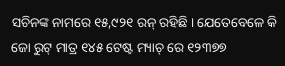ସଚିନଙ୍କ ନାମରେ ୧୫,୯୨୧ ରନ୍ ରହିଛି । ଯେତେବେଳେ କି ଜୋ ରୁଟ୍ ମାତ୍ର ୧୪୫ ଟେଷ୍ଟ ମ୍ୟାଚ୍ ରେ ୧୨୩୭୭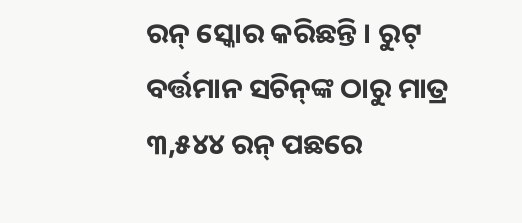ରନ୍ ସ୍କୋର କରିଛନ୍ତି । ରୁଟ୍ ବର୍ତ୍ତମାନ ସଚିନ୍‌ଙ୍କ ଠାରୁ ମାତ୍ର ୩,୫୪୪ ରନ୍ ପଛରେ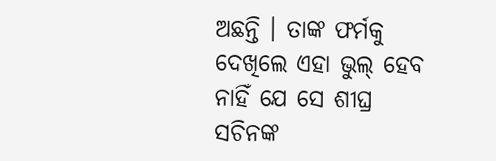ଅଛନ୍ତି । ତାଙ୍କ ଫର୍ମକୁ ଦେଖିଲେ ଏହା ଭୁଲ୍ ହେବ ନାହିଁ ଯେ ସେ ଶୀଘ୍ର ସଚିନଙ୍କ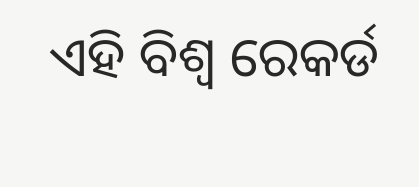ଏହି ବିଶ୍ୱ ରେକର୍ଡ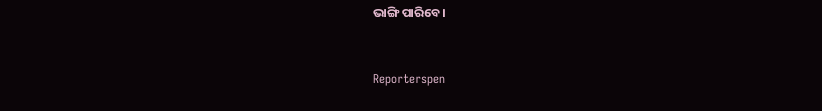ଭାଙ୍ଗି ପାରିବେ ।


Reporterspen